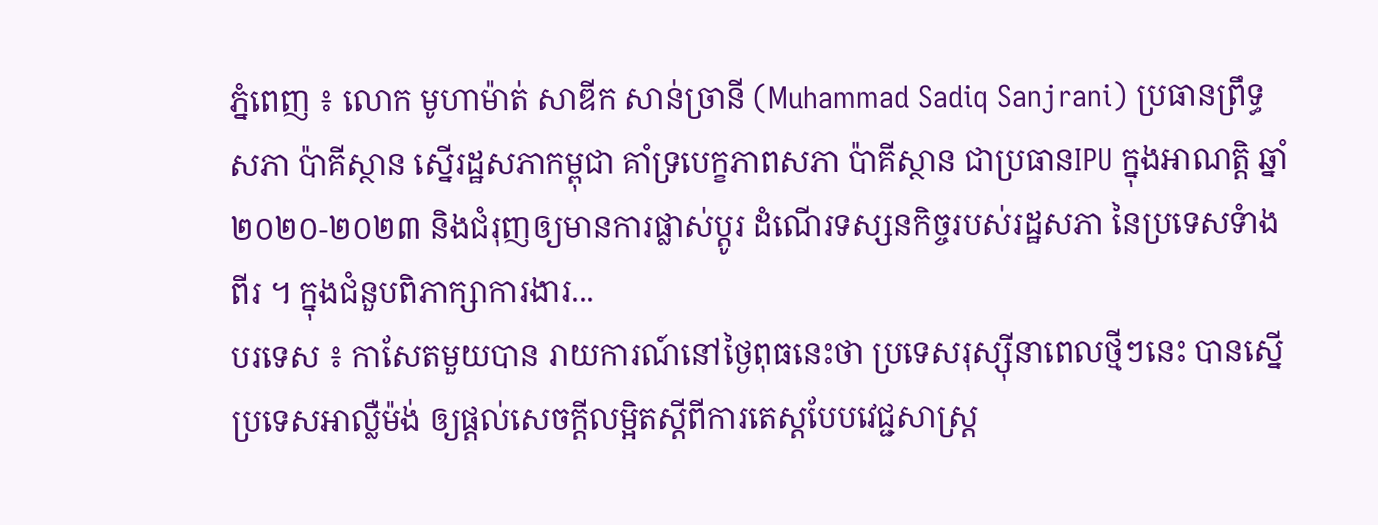ភ្នំពេញ ៖ លោក មូហាម៉ាត់ សាឌីក សាន់ច្រានី (Muhammad Sadiq Sanjrani) ប្រធានព្រឹទ្ធសភា ប៉ាគីស្ថាន ស្នើរដ្ឋសភាកម្ពុជា គាំទ្របេក្ខភាពសភា ប៉ាគីស្ថាន ជាប្រធានIPU ក្នុងអាណត្តិ ឆ្នាំ២០២០-២០២៣ និងជំរុញឲ្យមានការផ្លាស់ប្តូរ ដំណើរទស្សនកិច្ចរបស់រដ្ឋសភា នៃប្រទេសទំាងពីរ ។ ក្នុងជំនួបពិភាក្សាការងារ...
បរទេស ៖ កាសែតមួយបាន រាយការណ៍នៅថ្ងៃពុធនេះថា ប្រទេសរុស្ស៊ីនាពេលថ្មីៗនេះ បានស្នើប្រទេសអាល្លឺម៉ង់ ឲ្យផ្តល់សេចក្តីលម្អិតស្តីពីការតេស្តបែបវេជ្ជសាស្ត្រ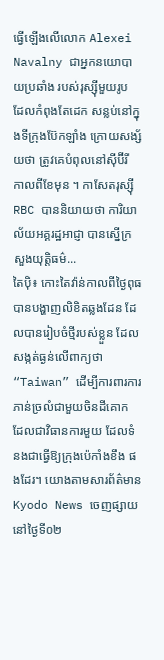ធ្វើឡើងលើលោក Alexei Navalny ជាអ្នកនយោបាយប្រឆាំង របស់រុស្ស៊ីមួយរូប ដែលកំពុងតែដេក សន្លប់នៅក្នុងទីក្រុងប៊ែកឡាំង ក្រោយសង្ស័យថា ត្រូវគេបំពុលនៅស៊ីប៊ីរី កាលពីខែមុន ។ កាសែតរុស្ស៊ី RBC បាននិយាយថា ការិយាល័យអគ្គរដ្ឋអាជ្ញា បានស្នើក្រសួងយុត្តិធម៌...
តៃប៉ិ៖ កោះតៃវ៉ាន់កាលពីថ្ងៃពុធ បានបង្ហាញលិខិតឆ្លងដែន ដែលបានរៀបចំថ្មីរបស់ខ្លួន ដែលសង្កត់ធ្ងន់លើពាក្យថា “Taiwan” ដើម្បីការពារការភាន់ច្រលំជាមួយចិនដីគោក ដែលជាវិធានការមួយ ដែលទំនងជាធ្វើឱ្យក្រុងប៉េកាំងខឹង ផងដែរ។ យោងតាមសារព័ត៌មាន Kyodo News ចេញផ្សាយនៅថ្ងៃទី០២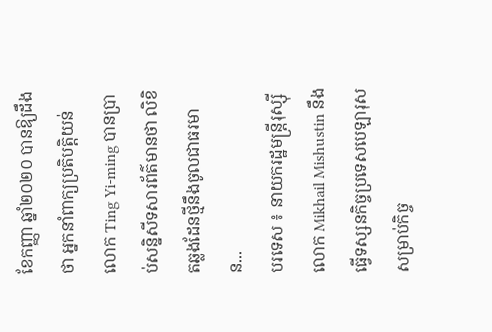ខែកញ្ញា ឆ្នាំ២០២០ បានឱ្យដឹងថា អ្នកនាំពាក្យប្រតិបត្តិយន់លោក Ting Yi-ming បានប្រាប់សន្និសីទសារព័ត៌មានថា លិខិតឆ្លងដែនថ្មីនឹងចូលជាធរមាន...
បរទេស ៖ នាយករដ្ឋមន្ត្រីរុស្ស៊ី លោក Mikhail Mishustin នឹងធ្វើទស្សនកិច្ចប្រទេសបេឡារុស សម្រាប់កិច្ច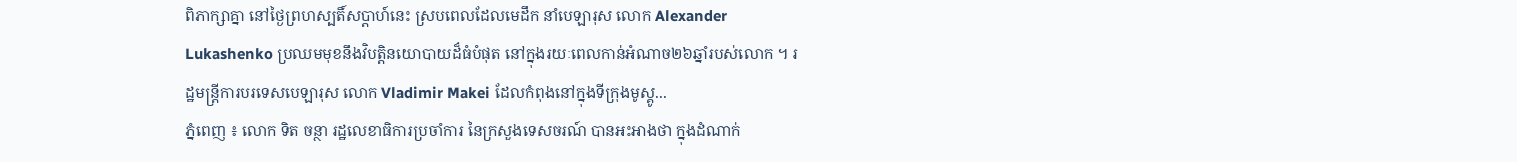ពិភាក្សាគ្នា នៅថ្ងៃព្រហស្បតិ៍សប្ដាហ៍នេះ ស្របពេលដែលមេដឹក នាំបេឡារុស លោក Alexander Lukashenko ប្រឈមមុខនឹងវិបត្តិនយោបាយដ៏ធំបំផុត នៅក្នុងរយៈពេលកាន់អំណាច២៦ឆ្នាំរបស់លោក ។ រដ្ឋមន្ត្រីការបរទេសបេឡារុស លោក Vladimir Makei ដែលកំពុងនៅក្នុងទីក្រុងមូស្គូ...
ភ្នំពេញ ៖ លោក ទិត ចន្ថា រដ្ឋលេខាធិការប្រចាំការ នៃក្រសួងទេសចរណ៍ បានអះអាងថា ក្នុងដំណាក់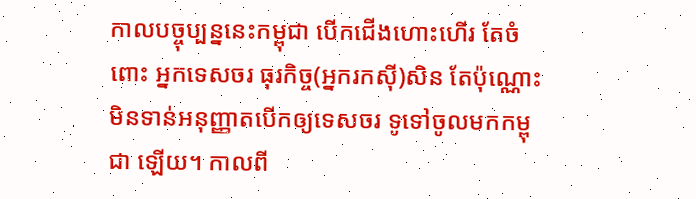កាលបច្ចុប្បន្ននេះកម្ពុជា បើកជើងហោះហើរ តែចំពោះ អ្នកទេសចរ ធុរកិច្ច(អ្នករកស៊ី)សិន តែប៉ុណ្ណោះ មិនទាន់អនុញ្ញាតបើកឲ្យទេសចរ ទូទៅចូលមកកម្ពុជា ឡើយ។ កាលពី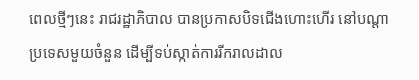ពេលថ្មីៗនេះ រាជរដ្ឋាភិបាល បានប្រកាសបិទជើងហោះហើរ នៅបណ្ដាប្រទេសមួយចំនួន ដើម្បីទប់ស្កាត់ការរីករាលដាល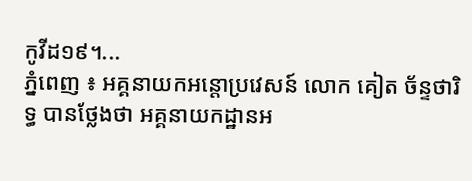កូវីដ១៩។...
ភ្នំពេញ ៖ អគ្គនាយកអន្តោប្រវេសន៍ លោក គៀត ច័ន្ទថារិទ្ធ បានថ្លែងថា អគ្គនាយកដ្ឋានអ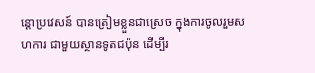ន្តោប្រវេសន៍ បានត្រៀមខ្លួនជាស្រេច ក្នុងការចូលរួមសហការ ជាមួយស្ថានទូតជប៉ុន ដើម្បីរ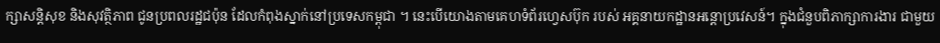ក្សាសន្តិសុខ និងសុវត្ថិភាព ជូនប្រពលរដ្ឋជប៉ុន ដែលកំពុងស្នាក់នៅប្រទេសកម្ពុជា ។ នេះបើយោងតាមគេហទំព័រហ្វេសប៊ុក របស់ អគ្គនាយកដ្ឋានអន្តោប្រវេសន៍។ ក្នុងជំនួបពិភាក្សាការងារ ជាមួយ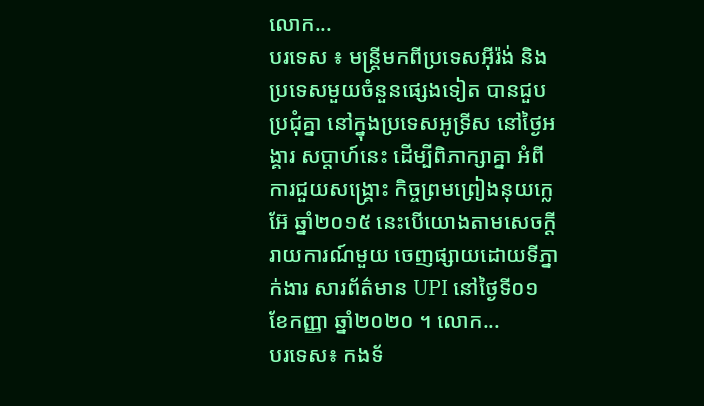លោក...
បរទេស ៖ មន្ត្រីមកពីប្រទេសអ៊ីរ៉ង់ និងប្រទេសមួយចំនួនផ្សេងទៀត បានជួបប្រជុំគ្នា នៅក្នុងប្រទេសអូទ្រីស នៅថ្ងៃអង្គារ សប្ដាហ៍នេះ ដើម្បីពិភាក្សាគ្នា អំពីការជួយសង្គ្រោះ កិច្ចព្រមព្រៀងនុយក្លេអ៊ែ ឆ្នាំ២០១៥ នេះបើយោងតាមសេចក្តី រាយការណ៍មួយ ចេញផ្សាយដោយទីភ្នាក់ងារ សារព័ត៌មាន UPI នៅថ្ងៃទី០១ ខែកញ្ញា ឆ្នាំ២០២០ ។ លោក...
បរទេស៖ កងទ័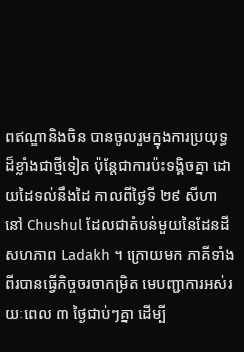ពឥណ្ឌានិងចិន បានចូលរួមក្នុងការប្រយុទ្ធ ដ៏ខ្លាំងជាថ្មីទៀត ប៉ុន្តែជាការប៉ះទង្គិចគ្នា ដោយដៃទល់នឹងដៃ កាលពីថ្ងៃទី ២៩ សីហា នៅ Chushul ដែលជាតំបន់មួយនៃដែនដីសហភាព Ladakh ។ ក្រោយមក ភាគីទាំងពីរបានធ្វើកិច្ចចរចាកម្រិត មេបញ្ជាការអស់រយៈពេល ៣ ថ្ងៃជាប់ៗគ្នា ដើម្បី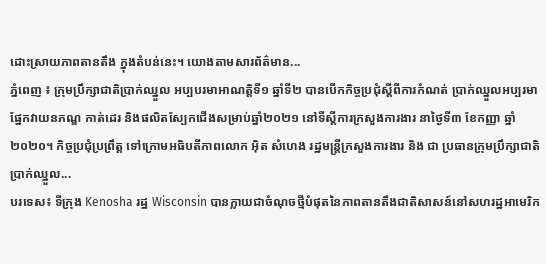ដោះស្រាយភាពតានតឹង ក្នុងតំបន់នេះ។ យោងតាមសារព័ត៌មាន...
ភ្នំពេញ ៖ ក្រុមប្រឹក្សាជាតិប្រាក់ឈ្នួល អប្បបរមាអាណត្តិទី១ ឆ្នាំទី២ បានបើកកិច្ចប្រជុំស្ដីពីការកំណត់ ប្រាក់ឈ្នួលអប្បរមាផ្នែកវាយនភណ្ឌ កាត់ដេរ និងផលិតស្បែកជើងសម្រាប់ឆ្នាំ២០២១ នៅទីស្ដីការក្រសួងការងារ នាថ្ងៃទី៣ ខែកញ្ញា ឆ្នាំ២០២០។ កិច្ចប្រជុំប្រព្រឹត្ត ទៅក្រោមអធិបតីភាពលោក អ៊ិត សំហេង រដ្ឋមន្ត្រីក្រសួងការងារ និង ជា ប្រធានក្រុមប្រឹក្សាជាតិ ប្រាក់ឈ្នួល...
បរទេស៖ ទីក្រុង Kenosha រដ្ឋ Wisconsin បានក្លាយជាចំណុចថ្មីបំផុតនៃភាពតានតឹងជាតិសាសន៍នៅសហរដ្ឋអាមេរិក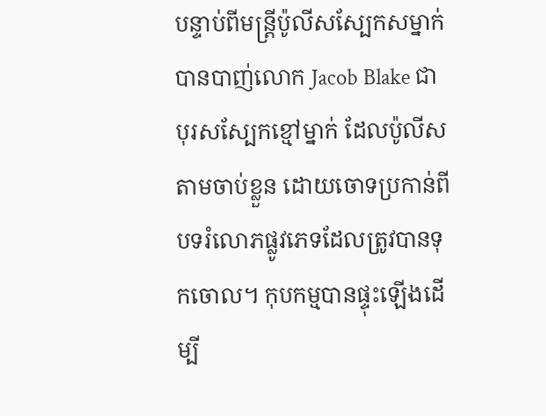បន្ទាប់ពីមន្រ្តីប៉ូលីសស្បែកសម្នាក់ បានបាញ់លោក Jacob Blake ជាបុរសស្បែកខ្មៅម្នាក់ ដែលប៉ូលីសតាមចាប់ខ្លួន ដោយចោទប្រកាន់ពីបទរំលោភផ្លូវភេទដែលត្រូវបានទុកចោល។ កុបកម្មបានផ្ទុះឡើងដើម្បី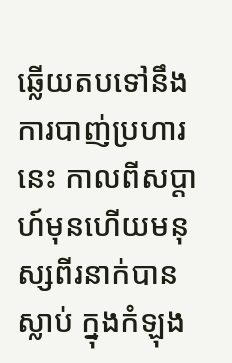ឆ្លើយតបទៅនឹងការបាញ់ប្រហារនេះ កាលពីសប្តាហ៍មុនហើយមនុស្សពីរនាក់បានស្លាប់ ក្នុងកំឡុង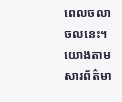ពេលចលាចលនេះ។ យោងតាមសារព័ត៌មា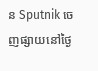ន Sputnik ចេញផ្សាយនៅថ្ងៃ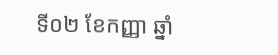ទី០២ ខែកញ្ញា ឆ្នាំ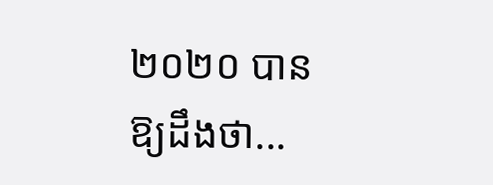២០២០ បានឱ្យដឹងថា...